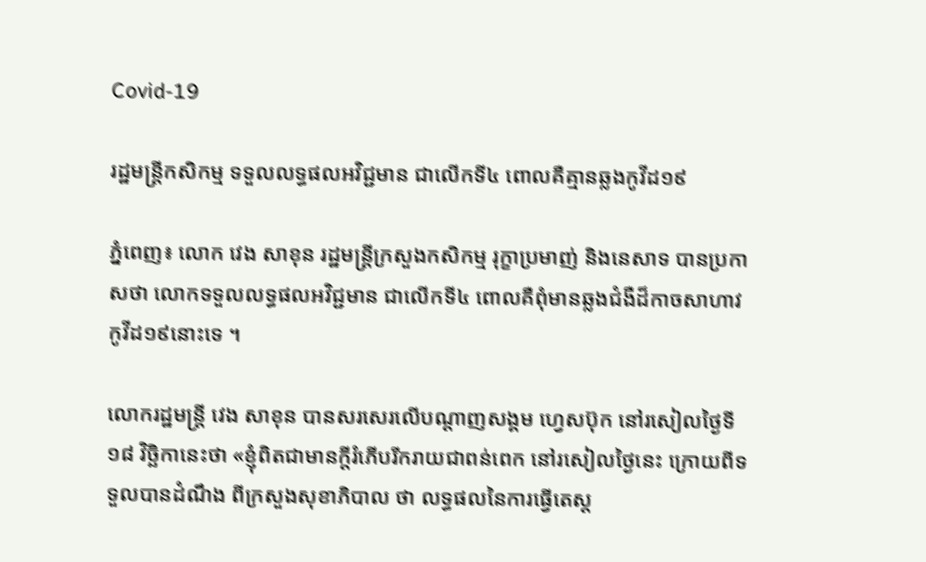Covid-19

រដ្ឋមន្ត្រីកសិកម្ម ទទួលលទ្ធផលអវិជ្ជមាន ជាលើកទី៤ ពោលគឺគ្មានឆ្លងកូវីដ១៩

ភ្នំពេញ៖ លោក វេង សាខុន រដ្ឋមន្ត្រីក្រសួងកសិកម្ម រុក្ខាប្រមាញ់ និងនេសាទ បានប្រកាសថា លោកទទួលលទ្ធផលអវិជ្ជមាន ជាលើកទី៤ ពោលគឺពុំមានឆ្លងជំងឺដ៏កាចសាហាវ កូវីដ១៩នោះទេ ។

លោករដ្ឋមន្ត្រី វេង សាខុន បានសរសេរលើបណ្ដាញសង្គម ហ្វេសប៊ុក នៅរសៀលថ្ងៃទី១៨ វិច្ឆិកានេះថា «ខ្ញុំពិតជាមានក្តីរំភើបរីករាយជាពន់ពេក នៅរសៀលថ្ងៃនេះ ក្រោយពីទទួលបានដំណឹង ពីក្រសួងសុខាភិបាល ថា លទ្ធផលនៃការធ្វើតេស្ត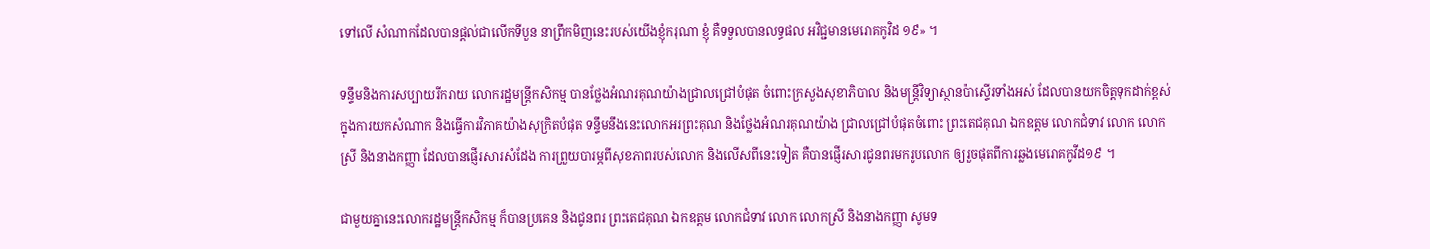ទៅលើ សំណាកដែលបានផ្តល់ជាលើកទីបួន នាព្រឹកមិញនេះរបស់យើងខ្ញុំករុណា ខ្ញុំ គឺទទួលបានលទ្ធផល អវិជ្ជមានមេរោគកូវិដ ១៩» ។

ទន្ទឹមនិងការសប្បាយរីករាយ លោករដ្ឋមន្ត្រីកសិកម្ម បានថ្លែងអំណរគុណយ៉ាងជ្រាលជ្រៅបំផុត ចំពោះក្រសួងសុខាភិបាល និងមន្ត្រីវិទ្យាស្ថានប៉ាស្ទើរទាំងអស់ ដែលបានយកចិត្តទុកដាក់ខ្ពស់ ក្នុងការយកសំណាក និងធ្វើការវិភាគយ៉ាងសុក្រិតបំផុត ទន្ទឹមនឹងនេះលោកអរព្រះគុណ និងថ្លែងអំណរគុណយ៉ាង ជ្រាលជ្រៅបំផុតចំពោះ ព្រះតេជគុណ ឯកឧត្តម លោកជំទាវ លោក លោកស្រី និងនាងកញ្ញា ដែលបានផ្ញើរសារសំដែង ការព្រួយបារម្ភពីសុខភាពរបស់លោក និងលើសពីនេះទៀត គឺបានផ្ញើរសារជូនពរមករូបលោក ឲ្យរួចផុតពីការឆ្លងមេរោគកូវីដ១៩ ។

ជាមួយគ្នានេះលោករដ្ឋមន្ត្រីកសិកម្ម ក៏បានប្រគេន និងជូនពរ ព្រះតេជគុណ ឯកឧត្តម លោកជំទាវ លោក លោកស្រី និងនាងកញ្ញា សូមទ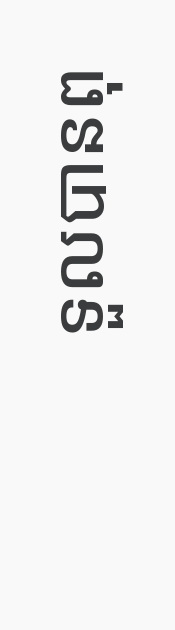ទួលបានពុ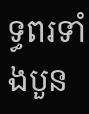ទ្ធពរទាំងបួន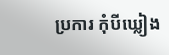ប្រការ កុំបីឃ្លៀង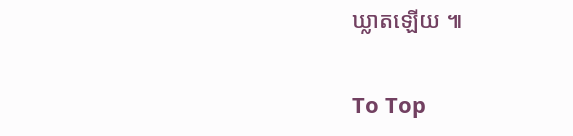ឃ្លាតឡើយ ៕

To Top